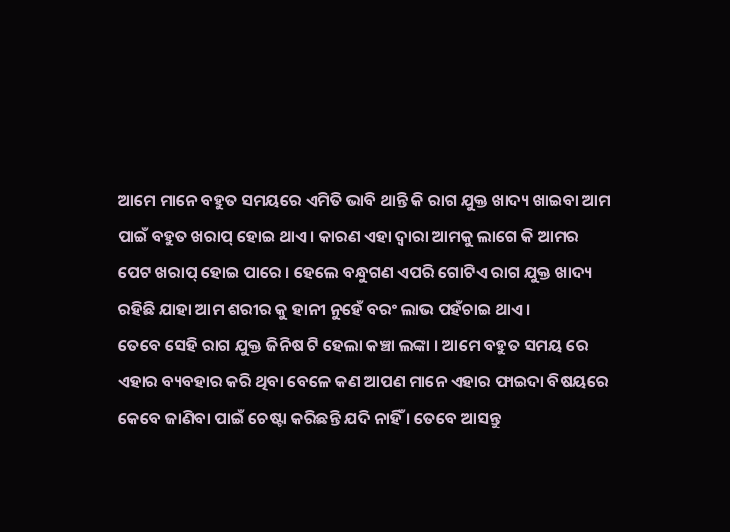ଆମେ ମାନେ ବହୁତ ସମୟରେ ଏମିତି ଭାବି ଥାନ୍ତି କି ରାଗ ଯୁକ୍ତ ଖାଦ୍ୟ ଖାଇବା ଆମ ପାଇଁ ବହୁତ ଖରାପ୍ ହୋଇ ଥାଏ । କାରଣ ଏହା ଦ୍ୱାରା ଆମକୁ ଲାଗେ କି ଆମର ପେଟ ଖରାପ୍ ହୋଇ ପାରେ । ହେଲେ ବନ୍ଧୁଗଣ ଏପରି ଗୋଟିଏ ରାଗ ଯୁକ୍ତ ଖାଦ୍ୟ ରହିଛି ଯାହା ଆମ ଶରୀର କୁ ହାନୀ ନୁହେଁ ବରଂ ଲାଭ ପହଁଚାଇ ଥାଏ ।
ତେବେ ସେହି ରାଗ ଯୁକ୍ତ ଜିନିଷ ଟି ହେଲା କଞ୍ଚା ଲଙ୍କା । ଆମେ ବହୁତ ସମୟ ରେ ଏହାର ବ୍ୟବହାର କରି ଥିବା ବେଳେ କଣ ଆପଣ ମାନେ ଏହାର ଫାଇଦା ବିଷୟରେ କେବେ ଜାଣିବା ପାଇଁ ଚେଷ୍ଟା କରିଛନ୍ତି ଯଦି ନାହିଁ । ତେବେ ଆସନ୍ତୁ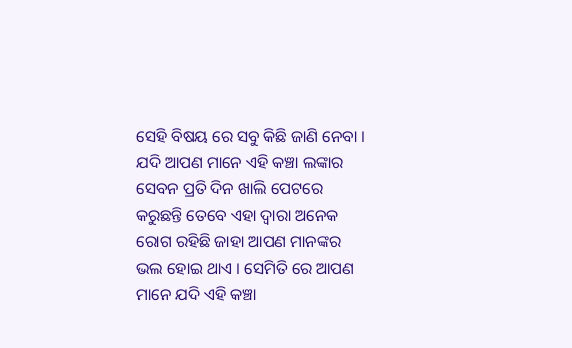ସେହି ବିଷୟ ରେ ସବୁ କିଛି ଜାଣି ନେବା ।
ଯଦି ଆପଣ ମାନେ ଏହି କଞ୍ଚା ଲଙ୍କାର ସେବନ ପ୍ରତି ଦିନ ଖାଲି ପେଟରେ କରୁଛନ୍ତି ତେବେ ଏହା ଦ୍ୱାରା ଅନେକ ରୋଗ ରହିଛି ଜାହା ଆପଣ ମାନଙ୍କର ଭଲ ହୋଇ ଥାଏ । ସେମିତି ରେ ଆପଣ ମାନେ ଯଦି ଏହି କଞ୍ଚା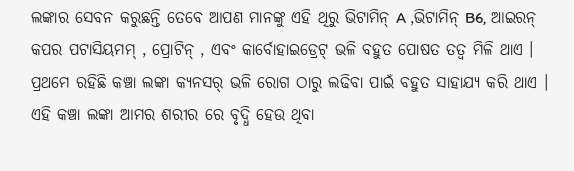ଲଙ୍କାର ସେବନ କରୁଛନ୍ତି ତେବେ ଆପଣ ମାନଙ୍କୁ ଏହି ଥିରୁ ଭିଟାମିନ୍ A ,ଭିଟାମିନ୍ B6, ଆଇରନ୍ କପର ପଟାସିୟମମ୍ , ପ୍ରୋଟିନ୍ , ଏବଂ କାର୍ବୋହାଇଡ୍ରେଟ୍ ଭଳି ବହୁତ ପୋଷତ ତତ୍ୱ ମିଳି ଥାଏ ।
ପ୍ରଥମେ ରହିଛି କଞ୍ଚା ଲଙ୍କା କ୍ୟନସର୍ ଭଳି ରୋଗ ଠାରୁ ଲଢିବା ପାଇଁ ବହୁତ ସାହାଯ୍ୟ କରି ଥାଏ । ଏହି କଞ୍ଚା ଲଙ୍କା ଆମର ଶରୀର ରେ ବୃଦ୍ଧି ହେଉ ଥିବା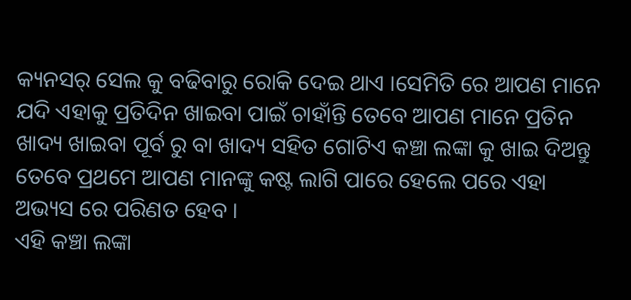କ୍ୟନସର୍ ସେଲ କୁ ବଢିବାରୁ ରୋକି ଦେଇ ଥାଏ ।ସେମିତି ରେ ଆପଣ ମାନେ ଯଦି ଏହାକୁ ପ୍ରତିଦିନ ଖାଇବା ପାଇଁ ଚାହାଁନ୍ତି ତେବେ ଆପଣ ମାନେ ପ୍ରତିନ ଖାଦ୍ୟ ଖାଇବା ପୂର୍ବ ରୁ ବା ଖାଦ୍ୟ ସହିତ ଗୋଟିଏ କଞ୍ଚା ଲଙ୍କା କୁ ଖାଇ ଦିଅନ୍ତୁ ତେବେ ପ୍ରଥମେ ଆପଣ ମାନଙ୍କୁ କଷ୍ଟ ଲାଗି ପାରେ ହେଲେ ପରେ ଏହା ଅଭ୍ୟସ ରେ ପରିଣତ ହେବ ।
ଏହି କଞ୍ଚା ଲଙ୍କା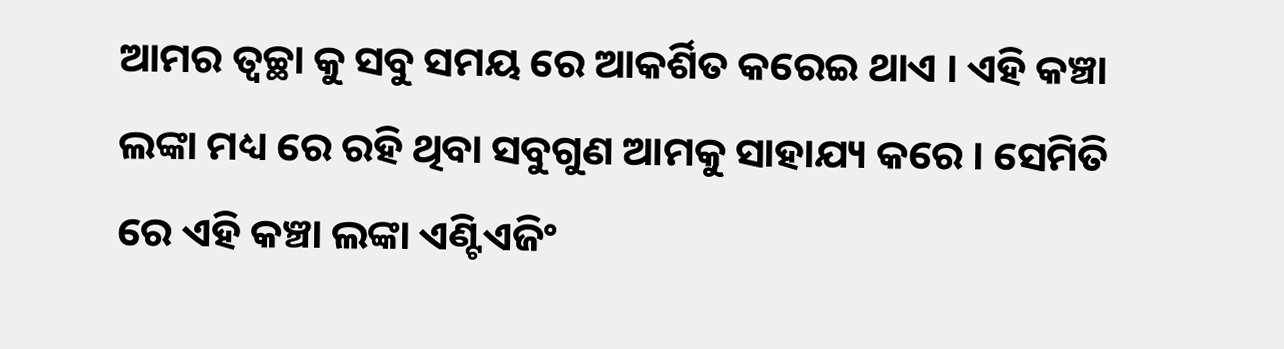ଆମର ତ୍ୱଚ୍ଛା କୁ ସବୁ ସମୟ ରେ ଆକର୍ଶିତ କରେଇ ଥାଏ । ଏହି କଞ୍ଚା ଲଙ୍କା ମଧ୍ୟ ରେ ରହି ଥିବା ସବୁଗୁଣ ଆମକୁ ସାହାଯ୍ୟ କରେ । ସେମିତି ରେ ଏହି କଞ୍ଚା ଲଙ୍କା ଏଣ୍ଟିଏଜିଂ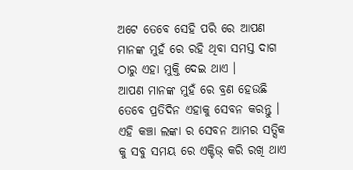ଅଟେ ତେବେ ସେହି ପରି ରେ ଆପଣ ମାନଙ୍କ ମୁହଁ ରେ ରହି ଥିବା ସମସ୍ତ ଦାଗ ଠାରୁ ଏହା ମୁକ୍ତି ଦେଇ ଥାଏ ।
ଆପଣ ମାନଙ୍କ ମୁହଁ ରେ ବ୍ରଣ ହେଉଛି ତେବେ ପ୍ରତିଦିନ ଏହାକୁ ସେବନ କରନ୍ତୁ । ଏହି କଞ୍ଚା ଲଙ୍କା ର ସେବନ ଆମର ସତ୍ସିକ କୁ ସବୁ ସମୟ ରେ ଏକ୍ଟିଭ୍ କରି ରଖି ଥାଏ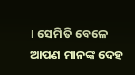। ସେମିତି ବେଳେ ଆପଣ ମାନଙ୍କ ଦେହ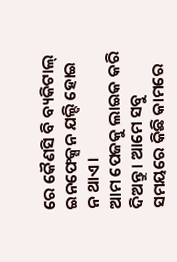ରେ କୈଣସି ବି ବ୍ୟକିଟାଲ୍ ଇନଫେକ୍ସନ ଯଲ୍ଦି ହୋଇ ନ ଥାଏ ।
ଆମ ପେଜକୁ ଲାଇକ କରି ଦିଅନ୍ତୁ । ଆମେ ସବୁ ସମୟରେ କିଛି କାମରେ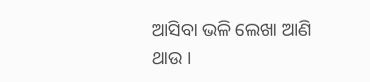ଆସିବା ଭଳି ଲେଖା ଆଣି ଥାଉ ।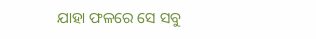ଯାହା ଫଳରେ ସେ ସବୁ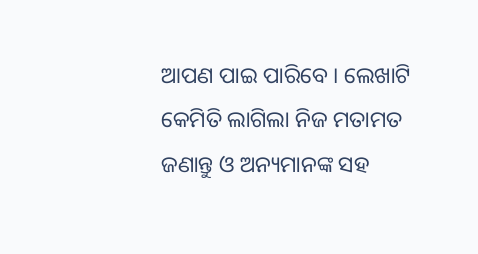ଆପଣ ପାଇ ପାରିବେ । ଲେଖାଟି କେମିତି ଲାଗିଲା ନିଜ ମତାମତ ଜଣାନ୍ତୁ ଓ ଅନ୍ୟମାନଙ୍କ ସହ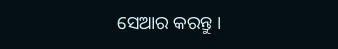ସେଆର କରନ୍ତୁ ।